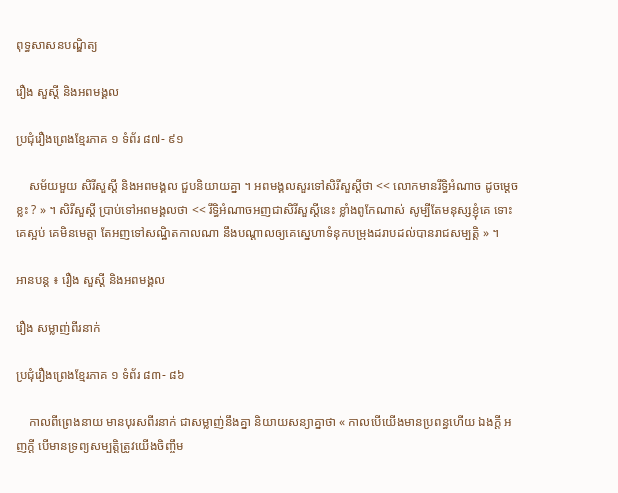ពុទ្ធសាសនបណ្ឌិត្យ

រឿង សួស្ដី និងអពមង្គល

ប្រជុំរឿងព្រេងខ្មែរភាគ ១ ទំព័រ ៨៧- ៩១

    សម័យមួយ សិរីសួស្ដី និងអពមង្គល ជួបនិយាយគ្នា ។ អពមង្គលសួរទៅសិរីសួស្ដីថា << លោកមានរឹទ្ធិអំណាច ដូចម្ដេចខ្លះ ? » ។ សិរីសួស្ដី ប្រាប់ទៅអពមង្គលថា << រឹទ្ធិអំណាចអញជាសិរីសួស្ដីនេះ ខ្លាំងពូកែណាស់ សូម្បីតែមនុស្សខ្ញុំគេ ទោះគេស្អប់ គេមិនមេត្តា តែអញទៅសណ្ឋិតកាលណា នឹងបណ្ដាលឲ្យគេស្នេហាទំនុកបម្រុងដរាបដល់បានរាជសម្បត្តិ » ។

អានបន្ត ៖ រឿង សួស្ដី និងអពមង្គល

រឿង សម្លាញ់ពីរនាក់

ប្រជុំរឿងព្រេងខ្មែរភាគ ១ ទំព័រ ៨៣- ៨៦

    កាលពីព្រេងនាយ មានបុរសពីរនាក់ ជាសម្លាញ់នឹងគ្នា និយាយសន្យាគ្នាថា « កាលបើយើងមានប្រពន្ធហើយ ឯងក្ដី អញក្ដី បើមានទ្រព្យសម្បត្តិត្រូវយើងចិញ្ចឹម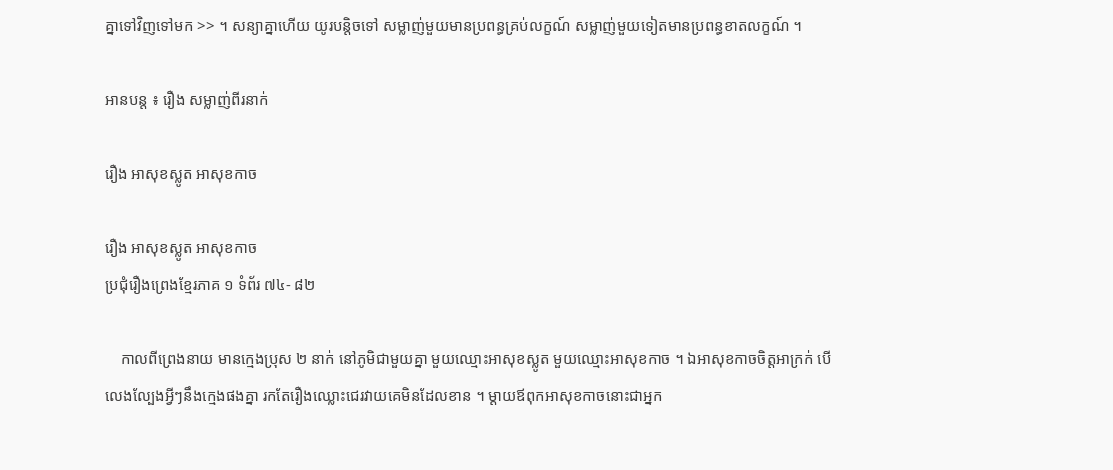គ្នាទៅវិញទៅមក >> ។ សន្យាគ្នាហើយ យូរបន្តិចទៅ សម្លាញ់មួយមានប្រពន្ធគ្រប់លក្ខណ៍ សម្លាញ់មួយទៀតមានប្រពន្ធខាតលក្ខណ៍ ។

អានបន្ត ៖ រឿង សម្លាញ់ពីរនាក់

រឿង អាសុខស្លូត អាសុខកាច

រឿង អាសុខស្លូត អាសុខកាច
ប្រជុំរឿងព្រេងខ្មែរភាគ ១ ទំព័រ ៧៤- ៨២

    កាលពីព្រេងនាយ មានក្មេងប្រុស ២ នាក់ នៅភូមិជាមួយគ្នា មួយឈ្មោះអាសុខស្លូត មួយឈ្មោះអាសុខកាច ។ ឯអាសុខកាចចិត្តអាក្រក់ បើលេងល្បែងអ្វីៗនឹងក្មេងផងគ្នា រកតែរឿងឈ្លោះជេរវាយគេមិនដែលខាន ។ ម្ដាយឪពុកអាសុខកាចនោះជាអ្នក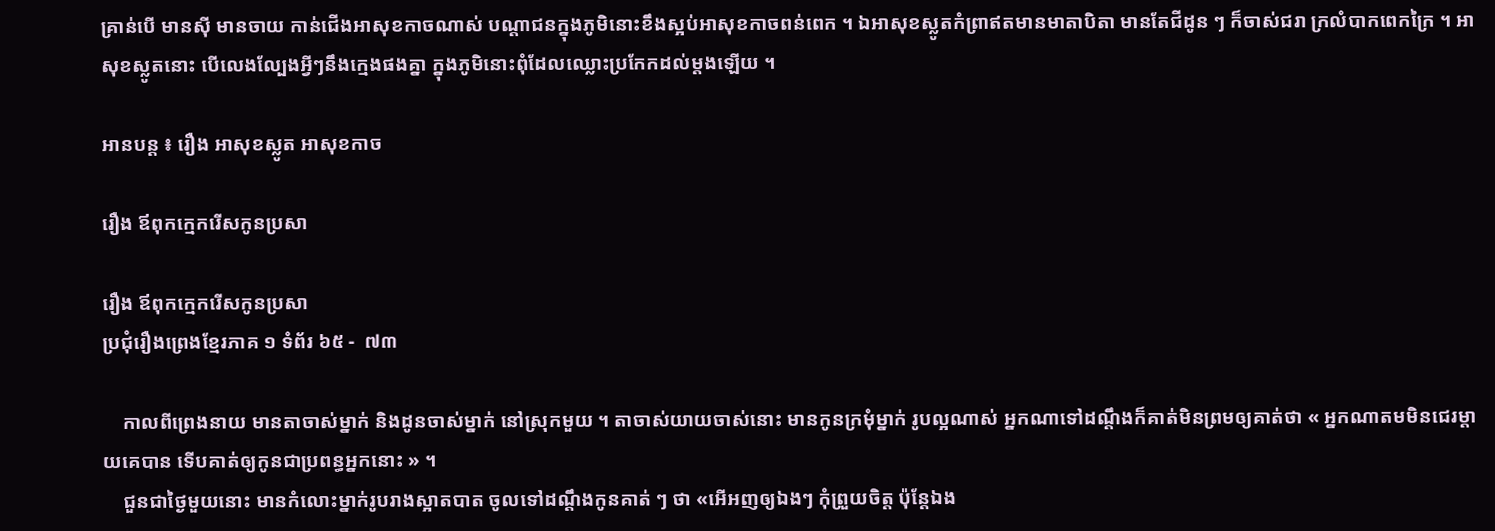គ្រាន់បើ មានស៊ី មានចាយ កាន់ជើងអាសុខកាចណាស់ បណ្ដាជនក្នុងភូមិនោះខឹងស្អប់អាសុខកាចពន់ពេក ។ ឯអាសុខស្លូតកំព្រាឥតមានមាតាបិតា មានតែជីដូន ៗ ក៏ចាស់ជរា ក្រលំបាកពេកក្រៃ ។ អាសុខស្លូតនោះ បើលេងល្បែងអ្វីៗនឹងក្មេងផងគ្នា ក្នុងភូមិនោះពុំដែលឈ្លោះប្រកែកដល់ម្ដងឡើយ ។

អានបន្ត ៖ រឿង អាសុខស្លូត អាសុខកាច

រឿង ឪពុកក្មេករើសកូនប្រសា

រឿង ឪពុកក្មេករើសកូនប្រសា
ប្រជុំរឿងព្រេងខ្មែរភាគ ១ ទំព័រ ៦៥ -  ៧៣

    កាលពីព្រេងនាយ មានតាចាស់ម្នាក់ និងដូនចាស់ម្នាក់ នៅស្រុកមួយ ។ តាចាស់យាយចាស់នោះ មានកូនក្រមុំម្នាក់ រូបល្អណាស់ អ្នកណាទៅដណ្ដឹងក៏គាត់មិនព្រមឲ្យគាត់ថា « អ្នកណាតមមិនជេរម្ដាយគេបាន ទើបគាត់ឲ្យកូនជាប្រពន្ធអ្នកនោះ » ។
    ជួនជាថ្ងៃមួយនោះ មានកំលោះម្នាក់រូបរាងស្អាតបាត ចូលទៅដណ្ដឹងកូនគាត់ ៗ ថា «អើអញឲ្យឯងៗ កុំព្រួយចិត្ត ប៉ុន្តែឯង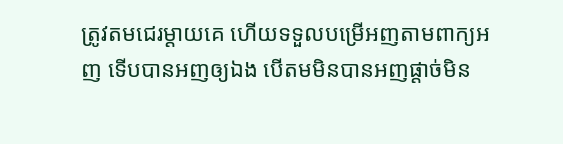ត្រូវតមជេរម្ដាយគេ ហើយទទួលបម្រើអញតាមពាក្យអញ ទើបបានអញឲ្យឯង បើតមមិនបានអញផ្ដាច់មិន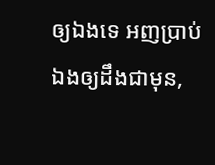ឲ្យឯងទេ អញប្រាប់ឯងឲ្យដឹងជាមុន,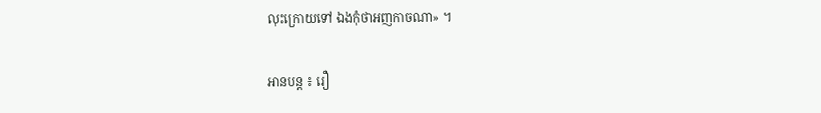លុះក្រោយទៅ ឯងកុំថាអញកាចណា» ។

អានបន្ត ៖ រឿ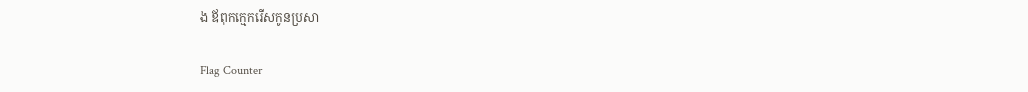ង ឪពុកក្មេករើសកូនប្រសា

Flag Counter